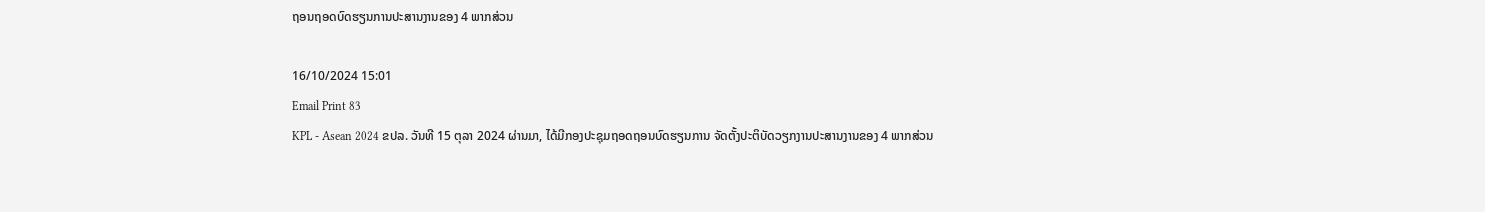ຖອນຖອດບົດຮຽນການປະສານງານຂອງ 4 ພາກສ່ວນ

16/10/2024 15:01
Email Print 83
KPL - Asean 2024 ຂປລ. ວັນທີ 15 ຕຸລາ 2024 ຜ່ານມາ, ໄດ້ມີກອງປະຊຸມຖອດຖອນບົດຮຽນການ ຈັດຕັ້ງປະຕິບັດວຽກງານປະສານງານຂອງ 4 ພາກສ່ວນ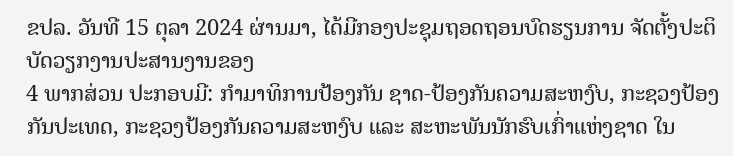ຂປລ. ວັນທີ 15 ຕຸລາ 2024 ຜ່ານມາ, ໄດ້ມີກອງປະຊຸມຖອດຖອນບົດຮຽນການ ຈັດຕັ້ງປະຕິບັດວຽກງານປະສານງານຂອງ
4 ພາກສ່ວນ ປະກອບມີ: ກຳມາທິການປ້ອງກັນ ຊາດ-ປ້ອງກັນຄວາມສະຫງົບ, ກະຊວງປ້ອງກັນປະເທດ, ກະຊວງປ້ອງກັນຄວາມສະຫງົບ ແລະ ສະຫະພັນນັກຮົບເກົ່າແຫ່ງຊາດ ໃນ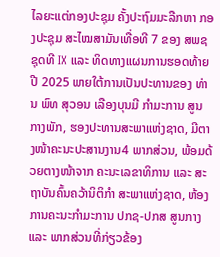ໄລຍະແຕ່ກອງປະຊຸມ ຄັ້ງປະຖົມມະລືກຫາ ກອງປະຊຸມ ສະໄໝສາມັນເທື່ອທີ 7 ຂອງ ສພຊ ຊຸດທີ IX ແລະ ທິດທາງແຜນການຮອດທ້າຍປີ 2025 ພາຍໃຕ້ການເປັນປະທານຂອງ ທ່ານ ພົທ ສຸວອນ ເລືອງບຸນມີ ກຳມະການ ສູນກາງພັກ, ຮອງປະທານສະພາແຫ່ງຊາດ, ມີຕາງໜ້າຄະນະປະສານງານ4 ພາກສ່ວນ, ພ້ອມດ້ວຍຕາງໜ້າຈາກ ຄະນະເລຂາທິການ ແລະ ສະຖາບັນຄົ້ນຄວ້ານິຕິກຳ ສະພາແຫ່ງຊາດ, ຫ້ອງການຄະນະກຳມະການ ປກຊ-ປກສ ສູນກາງ ແລະ ພາກສ່ວນທີ່ກ່ຽວຂ້ອງ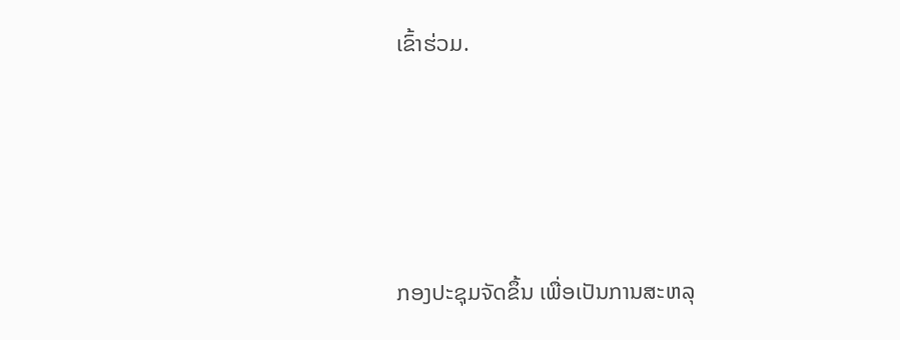ເຂົ້າຮ່ວມ.




ກອງປະຊຸມຈັດຂຶ້ນ ເພື່ອເປັນການສະຫລຸ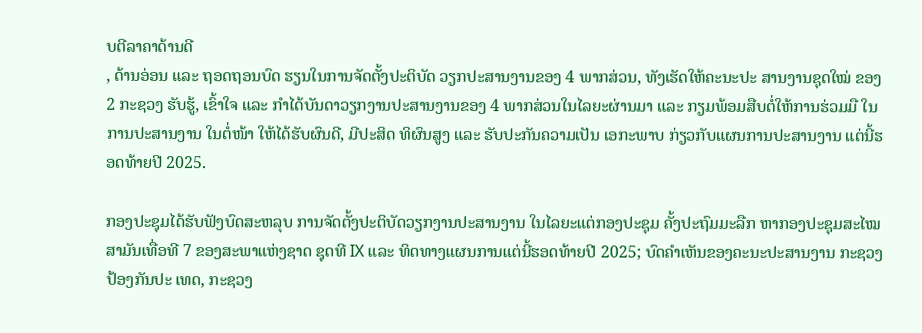ບຕີລາຄາດ້ານດີ
, ດ້ານອ່ອນ ແລະ ຖອດຖອນບົດ ຮຽນໃນການຈັດຕັ້ງປະຕິບັດ ວຽກປະສານງານຂອງ 4 ພາກສ່ວນ, ທັງເຮັດໃຫ້ຄະນະປະ ສານງານຊຸດໃໝ່ ຂອງ 2 ກະຊວງ ຮັບຮູ້, ເຂົ້າໃຈ ແລະ ກຳໄດ້ບັນດາວຽກງານປະສານງານຂອງ 4 ພາກສ່ວນໃນໄລຍະຜ່ານມາ ແລະ ກຽມພ້ອມສືບຕໍ່ໃຫ້ການຮ່ວມມື ໃນການປະສານງານ ໃນຕໍ່ໜ້າ ໃຫ້ໄດ້ຮັບຜົນດີ, ມີປະສິດ ທິຜົນສູງ ແລະ ຮັບປະກັນຄວາມເປັນ ເອກະພາບ ກ່ຽວກັບແຜນການປະສານງານ ແຕ່ນີ້ຮອດທ້າຍປີ 2025.

ກອງປະຊຸມໄດ້ຮັບຟັງບົດສະຫລຸບ ການຈັດຕັ້ງປະຕິບັດວຽກງານປະສານງານ ໃນໄລຍະແຕ່ກອງປະຊຸມ ຄັ້ງປະຖົມມະລືກ ຫາກອງປະຊຸມສະໄໝສາມັນເທື່ອທີ 7 ຂອງສະພາແຫ່ງຊາດ ຊຸດທີ IX ແລະ ທິດທາງແຜນການແຕ່ນີ້ຮອດທ້າຍປີ 2025; ບົດຄຳເຫັນຂອງຄະນະປະສານງານ ກະຊວງປ້ອງກັນປະ ເທດ, ກະຊວງ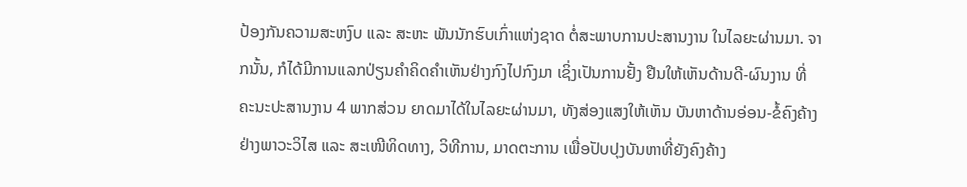ປ້ອງກັນຄວາມສະຫງົບ ແລະ ສະຫະ ພັນນັກຮົບເກົ່າແຫ່ງຊາດ ຕໍ່ສະພາບການປະສານງານ ໃນໄລຍະຜ່ານມາ. ຈາກນັ້ນ, ກໍໄດ້ມີການແລກປ່ຽນຄຳຄິດຄຳເຫັນຢ່າງກົງໄປກົງມາ ເຊິ່ງເປັນການຢັ້ງ ຢືນໃຫ້ເຫັນດ້ານດີ-ຜົນງານ ທີ່ຄະນະປະສານງານ 4 ພາກສ່ວນ ຍາດມາໄດ້ໃນໄລຍະຜ່ານມາ, ທັງສ່ອງແສງໃຫ້ເຫັນ ບັນຫາດ້ານອ່ອນ-ຂໍ້ຄົງຄ້າງ ຢ່າງພາວະວິໄສ ແລະ ສະເໜີທິດທາງ, ວິທີການ, ມາດຕະການ ເພື່ອປັບປຸງບັນຫາທີ່ຍັງຄົງຄ້າງ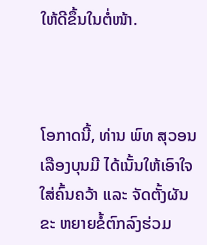ໃຫ້ດີຂຶ້ນໃນຕໍ່ໜ້າ.



ໂອກາດນີ້, ທ່ານ ພົທ ສຸວອນ ເລືອງບຸນມີ ໄດ້ເນັ້ນໃຫ້ເອົາໃຈໃສ່ຄົ້ນຄວ້າ ແລະ ຈັດຕັ້ງຜັນຂະ ຫຍາຍຂໍ້ຕົກລົງຮ່ວມ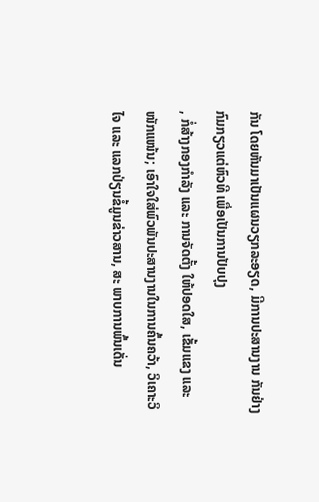ກັນ ໂດຍຫັນມາເປັນແຜນວຽກລະອຽດ, ມີການປະສານງານ ກັນຢ່າງກົມກຽວແຕ່ຫົວທີ ເພື່ອເປັນການປັບປຸງ
, ກໍ່ສ້າງກອງກຳລັງ ແລະ ການຈັດຕັ້ງ ໃຫ້ປອດໃສ, ເຂັ້ມແຂງ ແລະ ໜັກແໜ້ນ; ເອົາໃຈໃສ່ພົວພັນປະສານງານໃນການຄົ້ນຄວ້າ, ວິເຄາະວິໄຈ ແລະ ແລກປ່ຽນຂໍ້ມູນຂ່າວສານ, ສະ ພາບການພົ້ນເດັ່ນ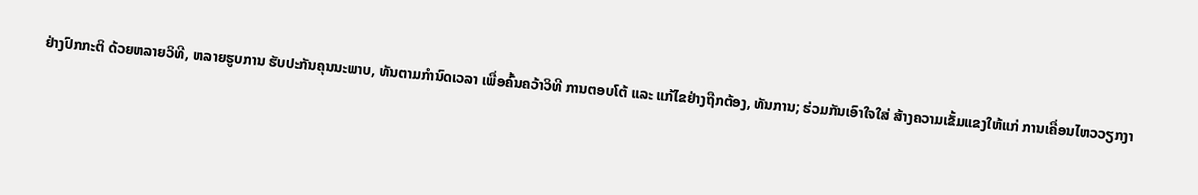ຢ່າງປົກກະຕິ ດ້ວຍຫລາຍວິທີ, ຫລາຍຮູບການ ຮັບປະກັນຄຸນນະພາບ, ທັນຕາມກຳນົດເວລາ ເພື່ອຄົ້ນຄວ້າວິທີ ການຕອບໂຕ້ ແລະ ແກ້ໄຂຢ່າງຖືກຕ້ອງ, ທັນການ; ຮ່ວມກັນເອົາໃຈໃສ່ ສ້າງຄວາມເຂັ້ມແຂງໃຫ້ແກ່ ການເຄື່ອນໄຫວວຽກງາ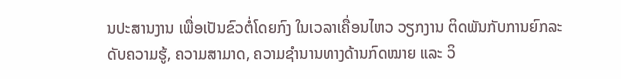ນປະສານງານ ເພື່ອເປັນຂົວຕໍ່ໂດຍກົງ ໃນເວລາເຄື່ອນໄຫວ ວຽກງານ ຕິດພັນກັບການຍົກລະດັບຄວາມຮູ້, ຄວາມສາມາດ, ຄວາມຊຳນານທາງດ້ານກົດໝາຍ ແລະ ວິ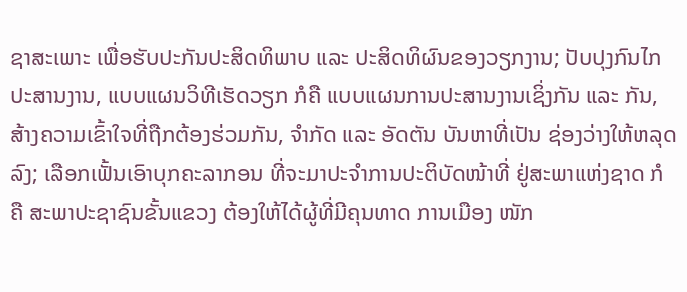ຊາສະເພາະ ເພື່ອຮັບປະກັນປະສິດທິພາບ ແລະ ປະສິດທິຜົນຂອງວຽກງານ; ປັບປຸງກົນໄກປະສານງານ, ແບບແຜນວິທີເຮັດວຽກ ກໍຄື ແບບແຜນການປະສານງານເຊິ່ງກັນ ແລະ ກັນ, ສ້າງຄວາມເຂົ້າໃຈທີ່ຖືກຕ້ອງຮ່ວມກັນ, ຈຳກັດ ແລະ ອັດຕັນ ບັນຫາທີ່ເປັນ ຊ່ອງວ່າງໃຫ້ຫລຸດລົງ; ເລືອກເຟັ້ນເອົາບຸກຄະລາກອນ ທີ່ຈະມາປະຈຳການປະຕິບັດໜ້າທີ່ ຢູ່ສະພາແຫ່ງຊາດ ກໍຄື ສະພາປະຊາຊົນຂັ້ນແຂວງ ຕ້ອງໃຫ້ໄດ້ຜູ້ທີ່ມີຄຸນທາດ ການເມືອງ ໜັກ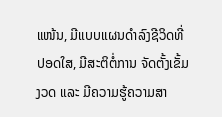ແໜ້ນ, ມີແບບແຜນດຳລົງຊີວິດທີ່ປອດໃສ, ມີສະຕິຕໍ່ການ ຈັດຕັ້ງເຂັ້ມງວດ ແລະ ມີຄວາມຮູ້ຄວາມສາ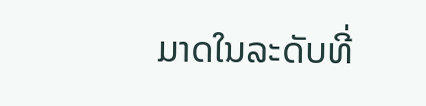ມາດໃນລະດັບທີ່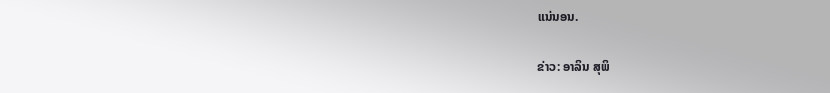ແນ່ນອນ.

ຂ່າວ: ອາລິນ ສຸພິ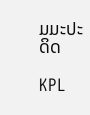ມມະປະດິດ

KPL